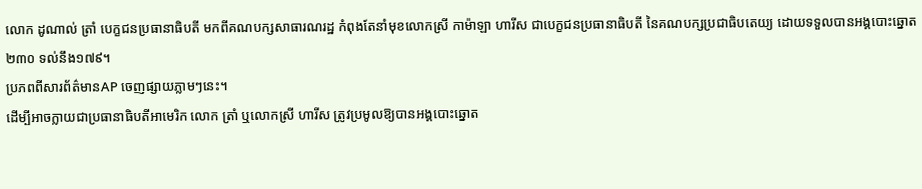លោក ដូណាល់ ត្រាំ បេក្ខជនប្រធានាធិបតី មកពីគណបក្សសាធារណរដ្ឋ កំពុងតែនាំមុខលោកស្រី កាម៉ាឡា ហារីស ជាបេក្ខជនប្រធានាធិបតី នៃគណបក្សប្រជាធិបតេយ្យ ដោយទទួលបានអង្គបោះឆ្នោត ២៣០ ទល់នឹង១៧៩។
ប្រភពពីសារព័ត៌មានAP ចេញផ្សាយភ្លាមៗនេះ។
ដើម្បីអាចក្លាយជាប្រធានាធិបតីអាមេរិក លោក ត្រាំ ឬលោកស្រី ហារីស ត្រូវប្រមូលឱ្យបានអង្គបោះឆ្នោត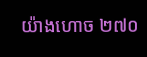យ៉ាងហោច ២៧០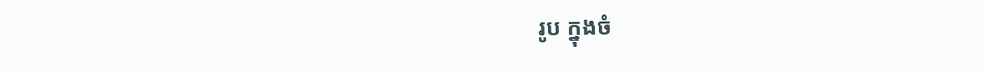រូប ក្នុងចំ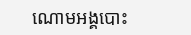ណោមអង្គបោះ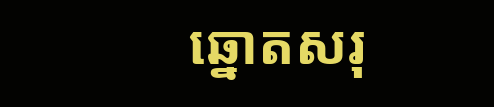ឆ្នោតសរុ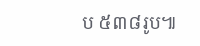ប ៥៣៨រូប៕